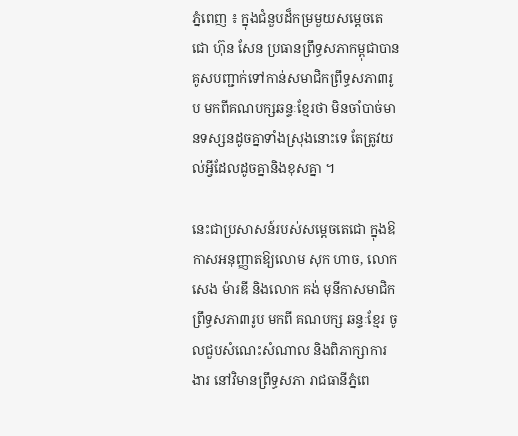ភ្នំពេញ ៖ ក្នុងជំនួបដ៏កម្រមួយសម្តេចតេជោ ហ៊ុន សែន ប្រធានព្រឹទ្ធសភាកម្ពុជាបានគូសបញ្ជាក់ទៅកាន់សមាជិកព្រឹទ្ធសភា៣រូប មកពីគណបក្សឆន្ទៈខ្មែរថា មិនចាំបាច់មានទស្សនដូចគ្នាទាំងស្រុងនោះទេ តែត្រូវយល់អ្វីដែលដូចគ្នានិងខុសគ្នា ។

នេះជាប្រសាសន៍របស់សម្តេចតេជោ ក្នុងឱកាសអនុញ្ញាតឱ្យលោម សុក ហាច, លោក សេង ម៉ារឌី និងលោក គង់ មុនីកាសមាជិកព្រឹទ្ធសភា៣រូប មកពី គណបក្ស ឆន្ទៈខ្មែរ ចូលជួបសំណេះសំណាល និងពិភាក្សាការងារ នៅវិមានព្រឹទ្ធសភា រាជធានីភ្នំពេ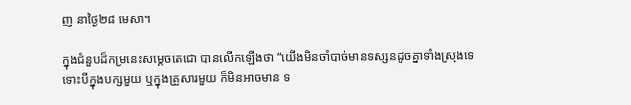ញ នាថ្ងៃ២៨ មេសា។

ក្នុងជំនួបដ៏កម្រនេះសម្តេចតេជោ បានលើកឡើងថា “យើងមិនចាំបាច់មានទស្សនដូចគ្នាទាំងស្រុងទេ ទោះបីក្នុងបក្សមួយ ឬក្នុងគ្រួសារមួយ ក៏មិនអាចមាន ទ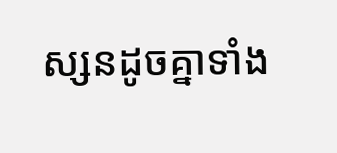ស្សនដូចគ្នាទាំង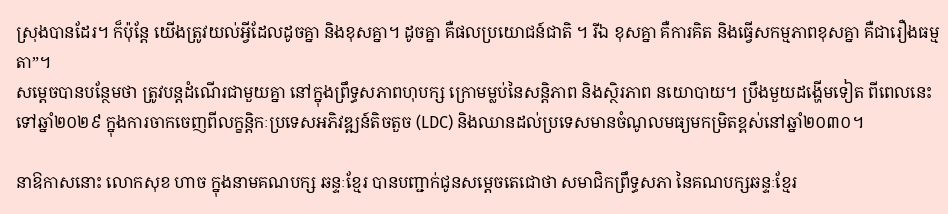ស្រុងបានដែរ។ ក៏ប៉ុន្តែ យើងត្រូវយល់អ្វីដែលដូចគ្នា និងខុសគ្នា។ ដូចគ្នា គឺផលប្រយោជន៍ជាតិ ។ រីឯ ខុសគ្នា គឺការគិត និងធ្វើសកម្មភាពខុសគ្នា គឺជារឿងធម្មតា”។
សម្តេចបានបន្ថែមថា ត្រូវបន្តដំណើរជាមួយគ្នា នៅក្នុងព្រឹទ្ធសភាពហុបក្ស ក្រោមម្លប់នៃសន្តិភាព និងស្ថិរភាព នយោបាយ។ ប្រឹងមួយដង្ហើមទៀត ពីពេលនេះ ទៅឆ្នាំ២០២៩ ក្នុងការចាកចេញពីលក្ខន្តិកៈប្រទេសអភិវឌ្ឍន៍តិចតួច (LDC) និងឈានដល់ប្រទេសមានចំណូលមធ្យមកម្រិតខ្ពស់នៅឆ្នាំ២០៣០។

នាឱកាសនោះ លោកសុខ ហាច ក្នុងនាមគណបក្ស ឆន្ទៈខ្មែរ បានបញ្ជាក់ជូនសម្តេចតេជោថា សមាជិកព្រឹទ្ធសភា នៃគណបក្សឆន្ទៈខ្មែរ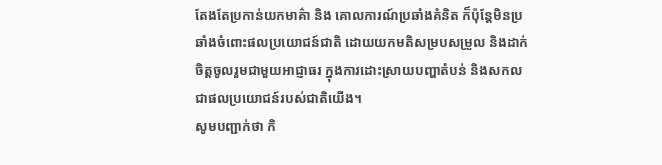តែងតែប្រកាន់យកមាគ៌ា និង គោលការណ៍ប្រឆាំងគំនិត ក៏ប៉ុន្តែមិនប្រឆាំងចំពោះផលប្រយោជន៍ជាតិ ដោយយកមតិសម្របសម្រួល និងដាក់ចិត្តចូលរួមជាមួយអាជ្ញាធរ ក្នុងការដោះស្រាយបញ្ហាតំបន់ និងសកល ជាផលប្រយោជន៍របស់ជាតិយើង។
សូមបញ្ជាក់ថា កិ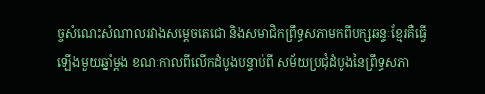ច្ចសំណេះសំណាលរវាងសម្តេចតេជោ និងសមាជិកព្រឹទ្ធសភាមកពីបក្សឆន្ទៈខ្មែរគឺធ្វើឡើងមួយឆ្នាំម្តង ខណៈកាលពីលើកដំបូងបន្ទាប់ពី សម័យប្រជុំដំបូងនៃព្រឹទ្ធសភា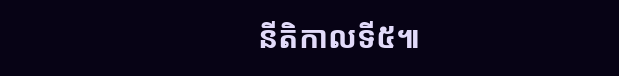នីតិកាលទី៥៕